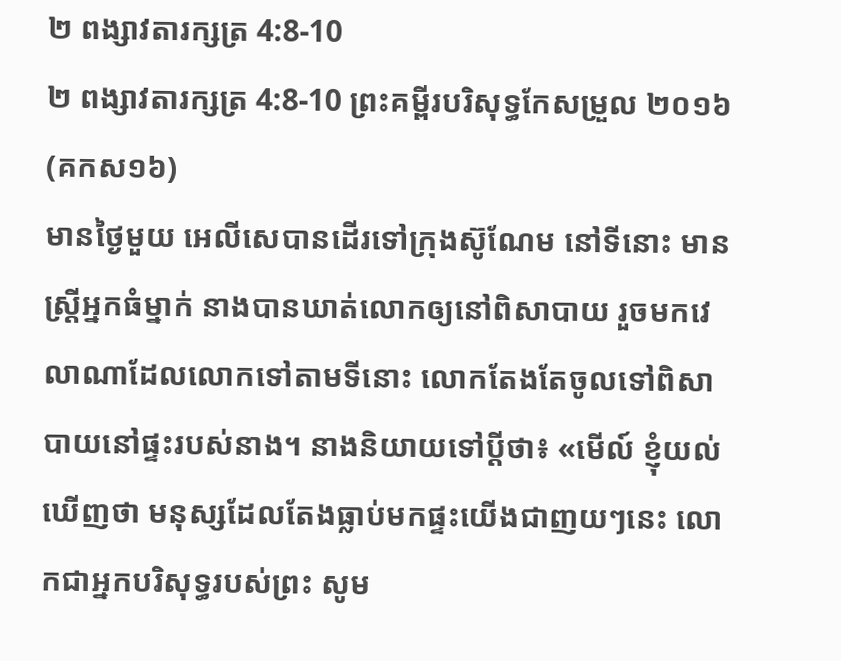២ ពង្សាវតារក្សត្រ 4:8-10
២ ពង្សាវតារក្សត្រ 4:8-10 ព្រះគម្ពីរបរិសុទ្ធកែសម្រួល ២០១៦ (គកស១៦)
មានថ្ងៃមួយ អេលីសេបានដើរទៅក្រុងស៊ូណែម នៅទីនោះ មានស្ត្រីអ្នកធំម្នាក់ នាងបានឃាត់លោកឲ្យនៅពិសាបាយ រួចមកវេលាណាដែលលោកទៅតាមទីនោះ លោកតែងតែចូលទៅពិសាបាយនៅផ្ទះរបស់នាង។ នាងនិយាយទៅប្តីថា៖ «មើល៍ ខ្ញុំយល់ឃើញថា មនុស្សដែលតែងធ្លាប់មកផ្ទះយើងជាញយៗនេះ លោកជាអ្នកបរិសុទ្ធរបស់ព្រះ សូម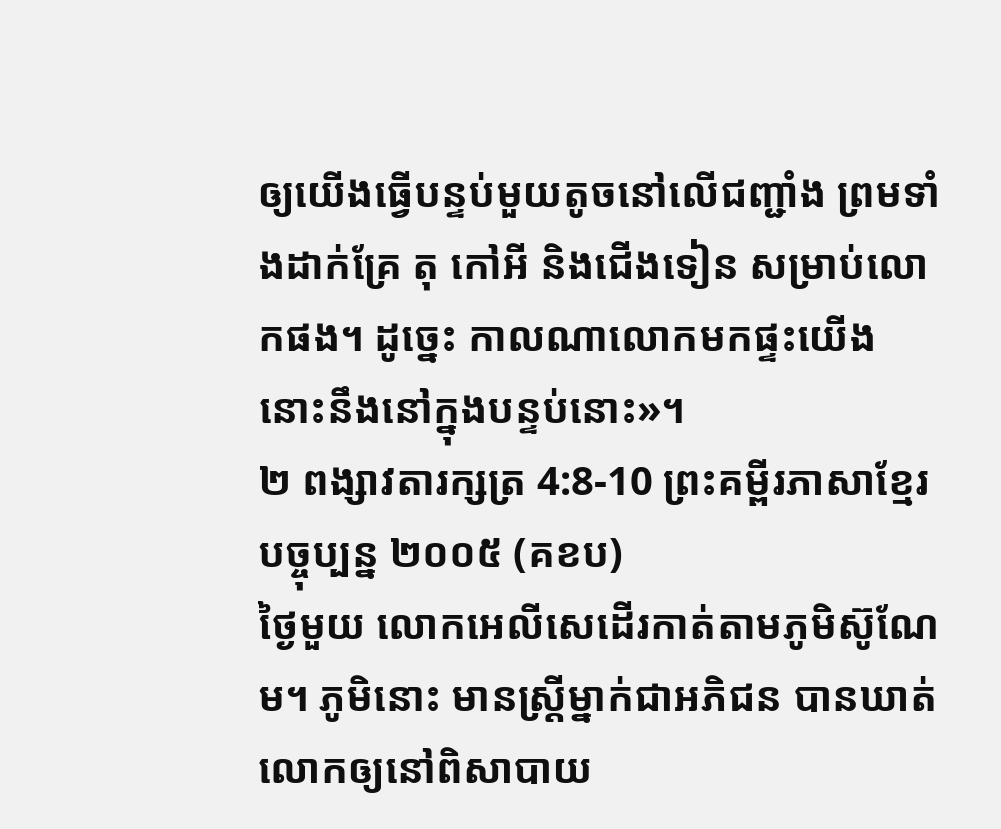ឲ្យយើងធ្វើបន្ទប់មួយតូចនៅលើជញ្ជាំង ព្រមទាំងដាក់គ្រែ តុ កៅអី និងជើងទៀន សម្រាប់លោកផង។ ដូច្នេះ កាលណាលោកមកផ្ទះយើង នោះនឹងនៅក្នុងបន្ទប់នោះ»។
២ ពង្សាវតារក្សត្រ 4:8-10 ព្រះគម្ពីរភាសាខ្មែរបច្ចុប្បន្ន ២០០៥ (គខប)
ថ្ងៃមួយ លោកអេលីសេដើរកាត់តាមភូមិស៊ូណែម។ ភូមិនោះ មានស្ត្រីម្នាក់ជាអភិជន បានឃាត់លោកឲ្យនៅពិសាបាយ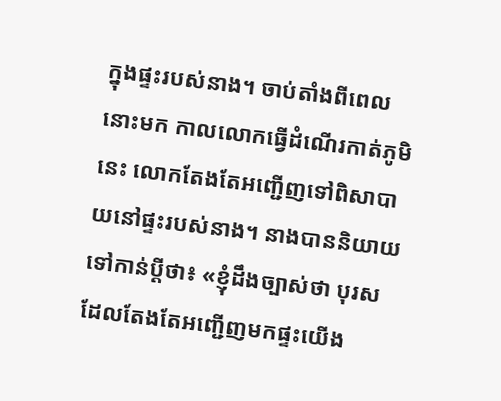ក្នុងផ្ទះរបស់នាង។ ចាប់តាំងពីពេលនោះមក កាលលោកធ្វើដំណើរកាត់ភូមិនេះ លោកតែងតែអញ្ជើញទៅពិសាបាយនៅផ្ទះរបស់នាង។ នាងបាននិយាយទៅកាន់ប្ដីថា៖ «ខ្ញុំដឹងច្បាស់ថា បុរសដែលតែងតែអញ្ជើញមកផ្ទះយើង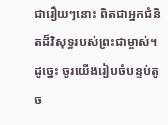ជារឿយៗនោះ ពិតជាអ្នកជំនិតដ៏វិសុទ្ធរបស់ព្រះជាម្ចាស់។ ដូច្នេះ ចូរយើងរៀបចំបន្ទប់តូច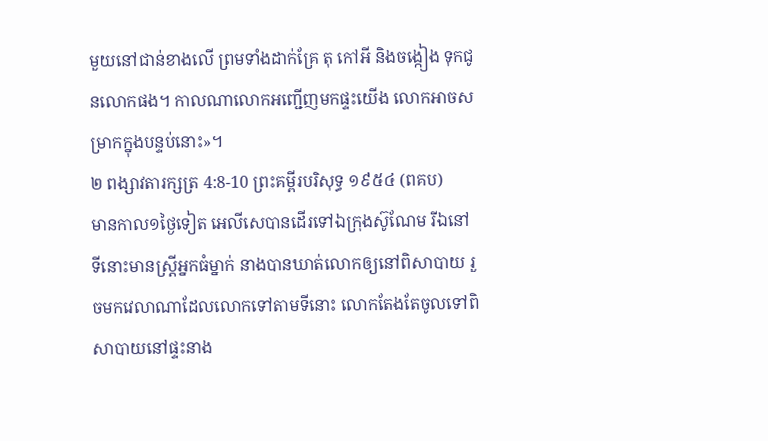មួយនៅជាន់ខាងលើ ព្រមទាំងដាក់គ្រែ តុ កៅអី និងចង្កៀង ទុកជូនលោកផង។ កាលណាលោកអញ្ជើញមកផ្ទះយើង លោកអាចសម្រាកក្នុងបន្ទប់នោះ»។
២ ពង្សាវតារក្សត្រ 4:8-10 ព្រះគម្ពីរបរិសុទ្ធ ១៩៥៤ (ពគប)
មានកាល១ថ្ងៃទៀត អេលីសេបានដើរទៅឯក្រុងស៊ូណែម រីឯនៅទីនោះមានស្ត្រីអ្នកធំម្នាក់ នាងបានឃាត់លោកឲ្យនៅពិសាបាយ រួចមកវេលាណាដែលលោកទៅតាមទីនោះ លោកតែងតែចូលទៅពិសាបាយនៅផ្ទះនាង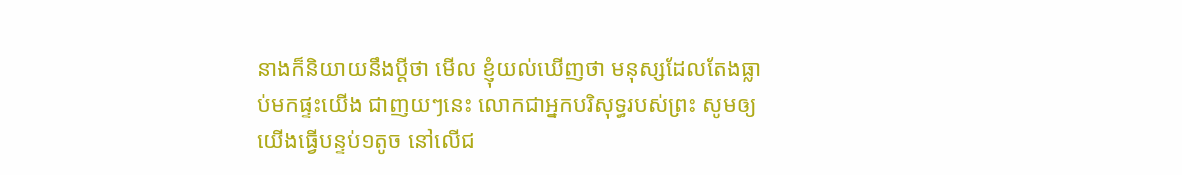នាងក៏និយាយនឹងប្ដីថា មើល ខ្ញុំយល់ឃើញថា មនុស្សដែលតែងធ្លាប់មកផ្ទះយើង ជាញយៗនេះ លោកជាអ្នកបរិសុទ្ធរបស់ព្រះ សូមឲ្យយើងធ្វើបន្ទប់១តូច នៅលើជ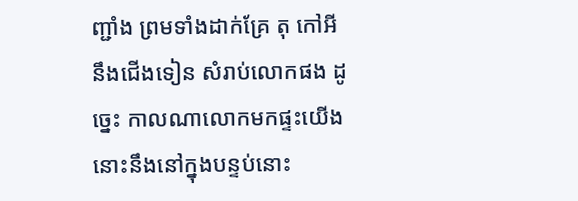ញ្ជាំង ព្រមទាំងដាក់គ្រែ តុ កៅអី នឹងជើងទៀន សំរាប់លោកផង ដូច្នេះ កាលណាលោកមកផ្ទះយើង នោះនឹងនៅក្នុងបន្ទប់នោះ